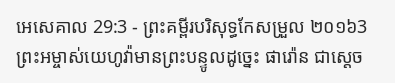អេសេគាល 29:3 - ព្រះគម្ពីរបរិសុទ្ធកែសម្រួល ២០១៦3 ព្រះអម្ចាស់យេហូវ៉ាមានព្រះបន្ទូលដូច្នេះ ផារ៉ោន ជាស្តេច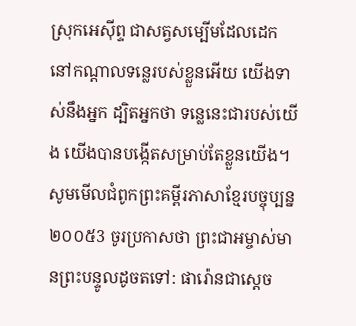ស្រុកអេស៊ីព្ទ ជាសត្វសម្បើមដែលដេក នៅកណ្ដាលទន្លេរបស់ខ្លួនអើយ យើងទាស់នឹងអ្នក ដ្បិតអ្នកថា ទន្លេនេះជារបស់យើង យើងបានបង្កើតសម្រាប់តែខ្លួនយើង។ សូមមើលជំពូកព្រះគម្ពីរភាសាខ្មែរបច្ចុប្បន្ន ២០០៥3 ចូរប្រកាសថា ព្រះជាអម្ចាស់មានព្រះបន្ទូលដូចតទៅ: ផារ៉ោនជាស្ដេច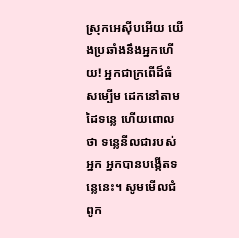ស្រុកអេស៊ីបអើយ យើងប្រឆាំងនឹងអ្នកហើយ! អ្នកជាក្រពើដ៏ធំសម្បើម ដេកនៅតាមដៃទន្លេ ហើយពោលថា ទន្លេនីលជារបស់អ្នក អ្នកបានបង្កើតទន្លេនេះ។ សូមមើលជំពូក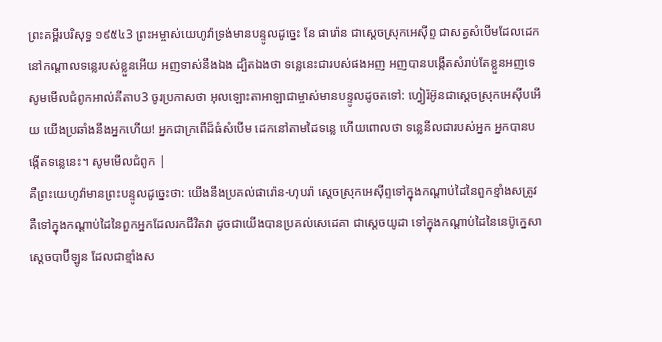ព្រះគម្ពីរបរិសុទ្ធ ១៩៥៤3 ព្រះអម្ចាស់យេហូវ៉ាទ្រង់មានបន្ទូលដូច្នេះ នែ ផារ៉ោន ជាស្តេចស្រុកអេស៊ីព្ទ ជាសត្វសំបើមដែលដេកនៅកណ្តាលទន្លេរបស់ខ្លួនអើយ អញទាស់នឹងឯង ដ្បិតឯងថា ទន្លេនេះជារបស់ផងអញ អញបានបង្កើតសំរាប់តែខ្លួនអញទេ សូមមើលជំពូកអាល់គីតាប3 ចូរប្រកាសថា អុលឡោះតាអាឡាជាម្ចាស់មានបន្ទូលដូចតទៅ: ហ្វៀរ៉អ៊ូនជាស្ដេចស្រុកអេស៊ីបអើយ យើងប្រឆាំងនឹងអ្នកហើយ! អ្នកជាក្រពើដ៏ធំសំបើម ដេកនៅតាមដៃទន្លេ ហើយពោលថា ទន្លេនីលជារបស់អ្នក អ្នកបានបង្កើតទន្លេនេះ។ សូមមើលជំពូក |
គឺព្រះយេហូវ៉ាមានព្រះបន្ទូលដូច្នេះថា: យើងនឹងប្រគល់ផារ៉ោន-ហុបរ៉ា ស្តេចស្រុកអេស៊ីព្ទទៅក្នុងកណ្ដាប់ដៃនៃពួកខ្មាំងសត្រូវ គឺទៅក្នុងកណ្ដាប់ដៃនៃពួកអ្នកដែលរកជីវិតវា ដូចជាយើងបានប្រគល់សេដេគា ជាស្តេចយូដា ទៅក្នុងកណ្ដាប់ដៃនៃនេប៊ូក្នេសា ស្តេចបាប៊ីឡូន ដែលជាខ្មាំងស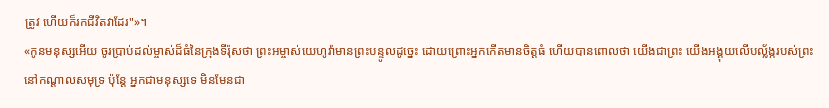ត្រូវ ហើយក៏រកជីវិតវាដែរ"»។
«កូនមនុស្សអើយ ចូរប្រាប់ដល់ម្ចាស់ដ៏ធំនៃក្រុងទីរ៉ុសថា ព្រះអម្ចាស់យេហូវ៉ាមានព្រះបន្ទូលដូច្នេះ ដោយព្រោះអ្នកកើតមានចិត្តធំ ហើយបានពោលថា យើងជាព្រះ យើងអង្គុយលើបល្ល័ង្ករបស់ព្រះនៅកណ្ដាលសមុទ្រ ប៉ុន្តែ អ្នកជាមនុស្សទេ មិនមែនជា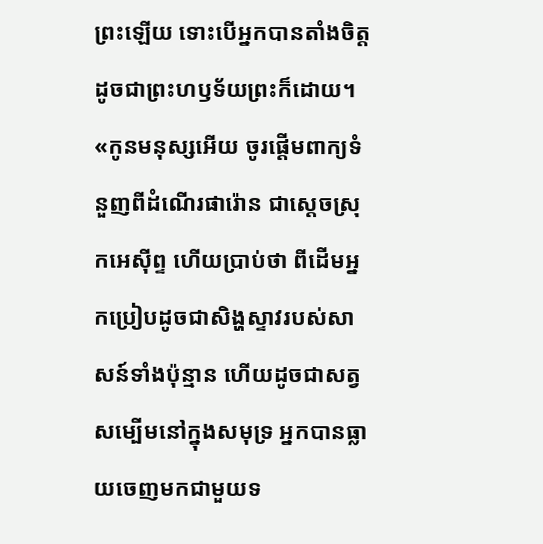ព្រះឡើយ ទោះបើអ្នកបានតាំងចិត្តដូចជាព្រះហឫទ័យព្រះក៏ដោយ។
«កូនមនុស្សអើយ ចូរផ្តើមពាក្យទំនួញពីដំណើរផារ៉ោន ជាស្តេចស្រុកអេស៊ីព្ទ ហើយប្រាប់ថា ពីដើមអ្នកប្រៀបដូចជាសិង្ហស្ទាវរបស់សាសន៍ទាំងប៉ុន្មាន ហើយដូចជាសត្វសម្បើមនៅក្នុងសមុទ្រ អ្នកបានធ្លាយចេញមកជាមួយទ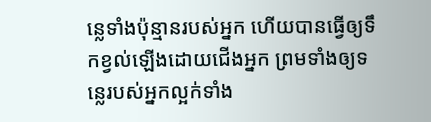ន្លេទាំងប៉ុន្មានរបស់អ្នក ហើយបានធ្វើឲ្យទឹកខ្វល់ឡើងដោយជើងអ្នក ព្រមទាំងឲ្យទន្លេរបស់អ្នកល្អក់ទាំង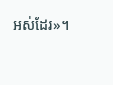អស់ដែរ»។